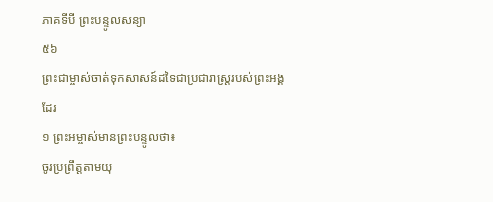ភាគទីបី ព្រះបន្ទូលសន្យា
៥៦
ព្រះជាម្ចាស់ចាត់ទុកសាសន៍ដទៃជាប្រជារាស្ត្ររបស់ព្រះអង្គដែរ
១ ព្រះអម្ចាស់មានព្រះបន្ទូលថា៖
ចូរប្រព្រឹត្តតាមយុ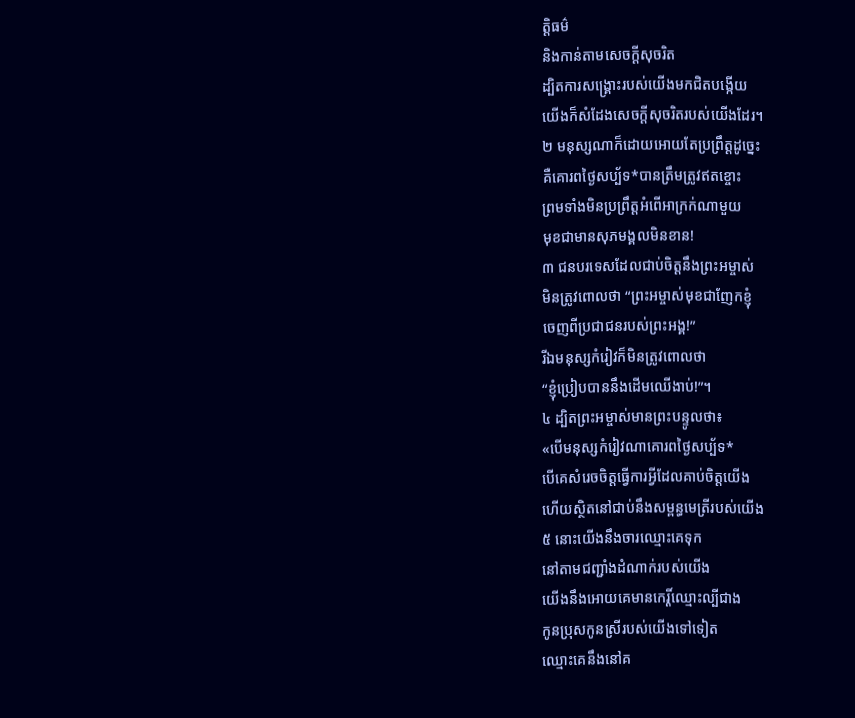ត្តិធម៌
និងកាន់តាមសេចក្ដីសុចរិត
ដ្បិតការសង្គ្រោះរបស់យើងមកជិតបង្កើយ
យើងក៏សំដែងសេចក្ដីសុចរិតរបស់យើងដែរ។
២ មនុស្សណាក៏ដោយអោយតែប្រព្រឹត្តដូច្នេះ
គឺគោរពថ្ងៃសប្ប័ទ*បានត្រឹមត្រូវឥតខ្ចោះ
ព្រមទាំងមិនប្រព្រឹត្តអំពើអាក្រក់ណាមួយ
មុខជាមានសុភមង្គលមិនខាន!
៣ ជនបរទេសដែលជាប់ចិត្តនឹងព្រះអម្ចាស់
មិនត្រូវពោលថា “ព្រះអម្ចាស់មុខជាញែកខ្ញុំ
ចេញពីប្រជាជនរបស់ព្រះអង្គ!”
រីឯមនុស្សកំរៀវក៏មិនត្រូវពោលថា
“ខ្ញុំប្រៀបបាននឹងដើមឈើងាប់!”។
៤ ដ្បិតព្រះអម្ចាស់មានព្រះបន្ទូលថា៖
«បើមនុស្សកំរៀវណាគោរពថ្ងៃសប្ប័ទ*
បើគេសំរេចចិត្តធ្វើការអ្វីដែលគាប់ចិត្តយើង
ហើយស្ថិតនៅជាប់នឹងសម្ពន្ធមេត្រីរបស់យើង
៥ នោះយើងនឹងចារឈ្មោះគេទុក
នៅតាមជញ្ជាំងដំណាក់របស់យើង
យើងនឹងអោយគេមានកេរ្តិ៍ឈ្មោះល្បីជាង
កូនប្រុសកូនស្រីរបស់យើងទៅទៀត
ឈ្មោះគេនឹងនៅគ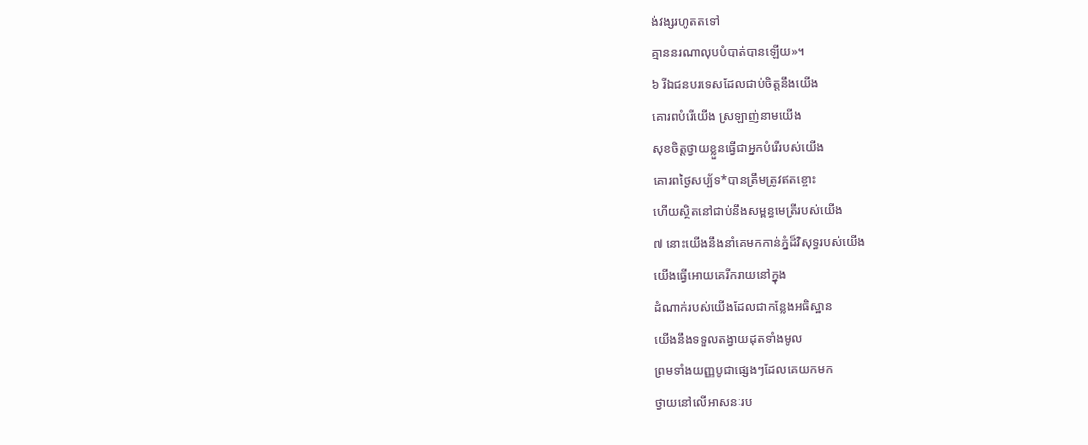ង់វង្សរហូតតទៅ
គ្មាននរណាលុបបំបាត់បានឡើយ»។
៦ រីឯជនបរទេសដែលជាប់ចិត្តនឹងយើង
គោរពបំរើយើង ស្រឡាញ់នាមយើង
សុខចិត្តថ្វាយខ្លួនធ្វើជាអ្នកបំរើរបស់យើង
គោរពថ្ងៃសប្ប័ទ*បានត្រឹមត្រូវឥតខ្ចោះ
ហើយស្ថិតនៅជាប់នឹងសម្ពន្ធមេត្រីរបស់យើង
៧ នោះយើងនឹងនាំគេមកកាន់ភ្នំដ៏វិសុទ្ធរបស់យើង
យើងធ្វើអោយគេរីករាយនៅក្នុង
ដំណាក់របស់យើងដែលជាកន្លែងអធិស្ឋាន
យើងនឹងទទួលតង្វាយដុតទាំងមូល
ព្រមទាំងយញ្ញបូជាផ្សេងៗដែលគេយកមក
ថ្វាយនៅលើអាសនៈរប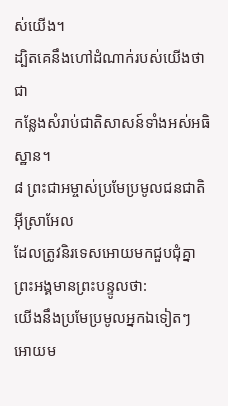ស់យើង។
ដ្បិតគេនឹងហៅដំណាក់របស់យើងថាជា
កន្លែងសំរាប់ជាតិសាសន៍ទាំងអស់អធិស្ឋាន។
៨ ព្រះជាអម្ចាស់ប្រមែប្រមូលជនជាតិអ៊ីស្រាអែល
ដែលត្រូវនិរទេសអោយមកជួបជុំគ្នា
ព្រះអង្គមានព្រះបន្ទូលថា:
យើងនឹងប្រមែប្រមូលអ្នកឯទៀតៗ
អោយម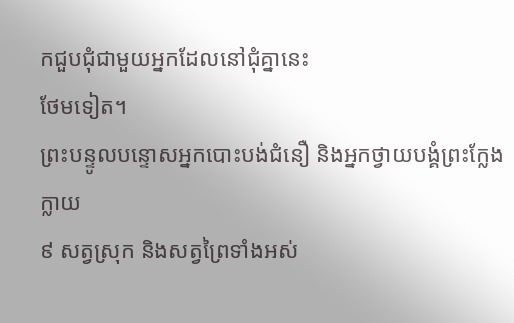កជួបជុំជាមួយអ្នកដែលនៅជុំគ្នានេះ
ថែមទៀត។
ព្រះបន្ទូលបន្ទោសអ្នកបោះបង់ជំនឿ និងអ្នកថ្វាយបង្គំព្រះក្លែងក្លាយ
៩ សត្វស្រុក និងសត្វព្រៃទាំងអស់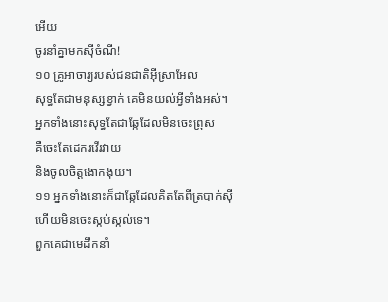អើយ
ចូរនាំគ្នាមកស៊ីចំណី!
១០ គ្រូអាចារ្យរបស់ជនជាតិអ៊ីស្រាអែល
សុទ្ធតែជាមនុស្សខ្វាក់ គេមិនយល់អ្វីទាំងអស់។
អ្នកទាំងនោះសុទ្ធតែជាឆ្កែដែលមិនចេះព្រុស
គឺចេះតែដេករវើរវាយ
និងចូលចិត្តងោកងុយ។
១១ អ្នកទាំងនោះក៏ជាឆ្កែដែលគិតតែពីត្របាក់ស៊ី
ហើយមិនចេះស្កប់ស្កល់ទេ។
ពួកគេជាមេដឹកនាំ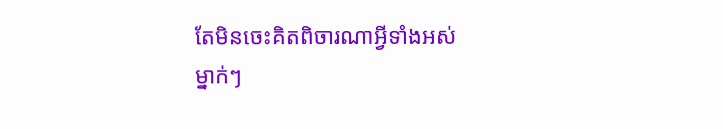តែមិនចេះគិតពិចារណាអ្វីទាំងអស់
ម្នាក់ៗ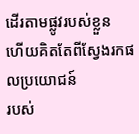ដើរតាមផ្លូវរបស់ខ្លួន
ហើយគិតតែពីស្វែងរកផលប្រយោជន៍
របស់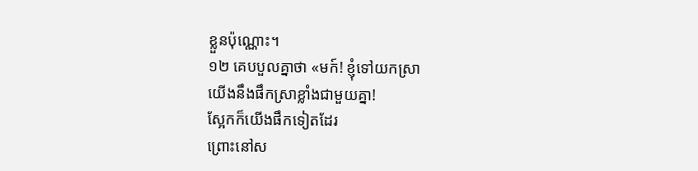ខ្លួនប៉ុណ្ណោះ។
១២ គេបបួលគ្នាថា «មក៍! ខ្ញុំទៅយកស្រា
យើងនឹងផឹកស្រាខ្លាំងជាមួយគ្នា!
ស្អែកក៏យើងផឹកទៀតដែរ
ព្រោះនៅស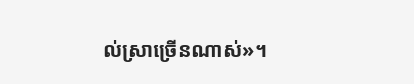ល់ស្រាច្រើនណាស់»។